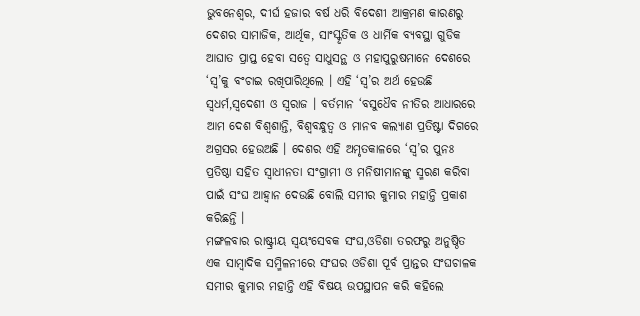ଭୁବନେଶ୍ୱର, ଦୀର୍ଘ ହଜାର ବର୍ଷ ଧରି ବିଦେଶୀ ଆକ୍ରମଣ କାରଣରୁ ଦେଶର ସାମାଜିକ, ଆର୍ଥିକ, ସାଂସ୍କୃତିକ ଓ ଧାର୍ମିକ ବ୍ୟବସ୍ଥା ଗୁଡିକ ଆଘାତ ପ୍ରାପ୍ତ ହେବା ସତ୍ୱେ ସାଧୁସନ୍ଥ ଓ ମହାପୁରୁଷମାନେ ଦେଶରେ ‘ସ୍ୱ’କୁ ବଂଚାଇ ରଖିପାରିଥିଲେ । ଏହି ‘ସ୍ୱ’ର ଅର୍ଥ ହେଉଛି ସ୍ୱଧର୍ମ,ସ୍ୱଦେଶୀ ଓ ସ୍ୱରାଜ । ବର୍ତମାନ ‘ବସୁଧୈବ ନୀତିର ଆଧାରରେ ଆମ ଦେଶ ବିଶ୍ୱଶାନ୍ତି, ବିଶ୍ୱବନ୍ଧୁତ୍ୱ ଓ ମାନବ କଲ୍ୟାଣ ପ୍ରତିଷ୍ଟା ଦିଗରେ ଅଗ୍ରସର ହେଉଅଛି । ଦେଶର ଏହି ଅମୃତକାଳରେ ‘ସ୍ୱ’ର ପୁନଃ ପ୍ରତିଷ୍ଠା ସହିତ ସ୍ୱାଧୀନତା ସଂଗ୍ରାମୀ ଓ ମନିଷୀମାନଙ୍କୁ ସ୍ମରଣ କରିବା ପାଇଁ ସଂଘ ଆହ୍ୱାନ ଦେଉଛି ବୋଲି ସମୀର କୁମାର ମହାନ୍ତି ପ୍ରକାଶ କରିଛନ୍ତି ।
ମଙ୍ଗଳବାର ରାଷ୍ଟ୍ରୀୟ ସ୍ୱୟଂସେବକ ସଂଘ,ଓଡିଶା ତରଫରୁ ଅନୁଷ୍ଠିତ ଏକ ସାମ୍ବାଦିକ ସମ୍ମିଳନୀରେ ସଂଘର ଓଡିଶା ପୂର୍ବ ପ୍ରାନ୍ତର ସଂଘଚାଳକ ସମୀର କୁମାର ମହାନ୍ତି ଏହି ବିଷୟ ଉପସ୍ଥାପନ କରି କହିଲେ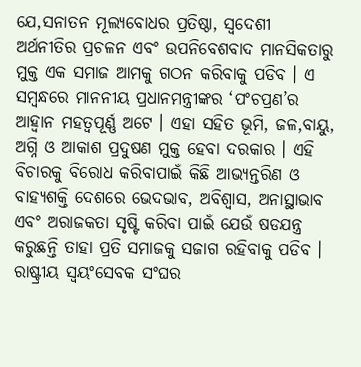ଯେ,ସନାତନ ମୂଲ୍ୟବୋଧର ପ୍ରତିଷ୍ଠା, ସ୍ୱଦେଶୀ ଅର୍ଥନୀତିର ପ୍ରଚଳନ ଏବଂ ଉପନିବେଶବାଦ ମାନସିକତାରୁ ମୁକ୍ତ ଏକ ସମାଜ ଆମକୁ ଗଠନ କରିବାକୁ ପଡିବ । ଏ ସମ୍ବନ୍ଧରେ ମାନନୀୟ ପ୍ରଧାନମନ୍ତ୍ରୀଙ୍କର ‘ପଂଚପ୍ରଣ’ର ଆହ୍ୱାନ ମହତ୍ୱପୂର୍ଣ୍ଣ ଅଟେ । ଏହା ସହିତ ଭୂମି, ଜଳ,ବାୟୁ, ଅଗ୍ନି ଓ ଆକାଶ ପ୍ରଦୁଷଣ ମୁକ୍ତ ହେବା ଦରକାର । ଏହି ବିଚାରକୁ ବିରୋଧ କରିବାପାଇଁ କିଛି ଆଭ୍ୟନ୍ତରିଣ ଓ ବାହ୍ୟଶକ୍ତି ଦେଶରେ ଭେଦଭାବ, ଅବିଶ୍ୱାସ, ଅନାସ୍ଥାଭାବ ଏବଂ ଅରାଜକତା ସୃଷ୍ଟି କରିବା ପାଇଁ ଯେଉଁ ଷଡଯନ୍ତ୍ର କରୁଛନ୍ତି ତାହା ପ୍ରତି ସମାଜକୁ ସଜାଗ ରହିବାକୁ ପଡିବ ।
ରାଷ୍ଟ୍ରୀୟ ସ୍ୱୟଂସେବକ ସଂଘର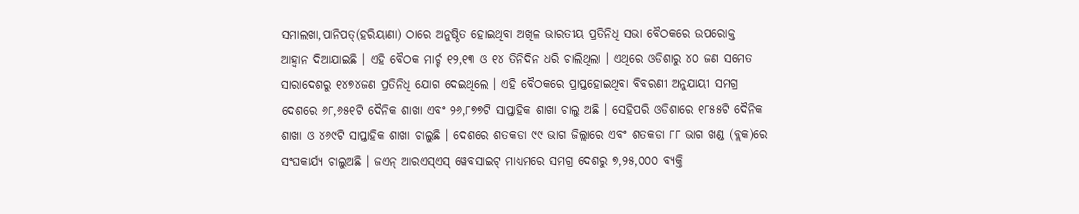ସମାଲଖା,ପାନିପତ୍(ହରିୟାଣା) ଠାରେ ଅନୁଷ୍ଠିତ ହୋଇଥିବା ଅଖିଳ ଭାରତୀୟ ପ୍ରତିନିଧି ସଭା ବୈଠକରେ ଉପରୋକ୍ତ ଆହ୍ୱାନ ଦିଆଯାଇଛି । ଏହି ବୈଠକ ମାର୍ଚ୍ଚ ୧୨,୧୩ ଓ ୧୪ ତିନିଦିନ ଧରି ଚାଲିଥିଲା । ଏଥିରେ ଓଡିଶାରୁ ୪୦ ଜଣ ସମେତ ସାରାଦେଶରୁ ୧୪୭୪ଜଣ ପ୍ରତିନିଧି ଯୋଗ ଦେଇଥିଲେ । ଏହି ବୈଠକରେ ପ୍ରାପ୍ତହୋଇଥିବା ବିବରଣୀ ଅନୁଯାୟୀ ସମଗ୍ର ଦେଶରେ ୬୮,୬୫୧ଟି ଦୈନିକ ଶାଖା ଏବଂ ୨୬,୮୭୭ଟି ସାପ୍ତାହିକ ଶାଖା ଚାଲୁ ଅଛି । ସେହିପରି ଓଡିଶାରେ ୧୮୫୫ଟି ଦୈନିକ ଶାଖା ଓ ୪୬୯ଟି ସାପ୍ତାହିକ ଶାଖା ଚାଲୁଛି । ଦେଶରେ ଶତକଡା ୯୯ ଭାଗ ଜିଲ୍ଲାରେ ଏବଂ ଶତକଡା ୮୮ ଭାଗ ଖଣ୍ଡ (ବ୍ଲକ)ରେ ସଂଘକାର୍ଯ୍ୟ ଚାଲୁଅଛି । ଜଏନ୍ ଆରଏସ୍ଏସ୍ ୱେବସାଇଟ୍ ମାଧ୍ୟମରେ ସମଗ୍ର ଦେଶରୁ ୭,୨୫,୦୦୦ ବ୍ୟକ୍ତି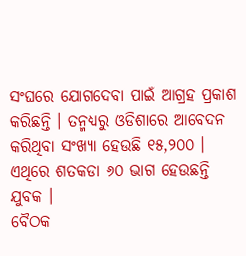ସଂଘରେ ଯୋଗଦେବା ପାଇଁ ଆଗ୍ରହ ପ୍ରକାଶ କରିଛନ୍ତି । ତନ୍ମଧ୍ୟରୁ ଓଡିଶାରେ ଆବେଦନ କରିଥିବା ସଂଖ୍ୟା ହେଉଛି ୧୫,୨୦୦ । ଏଥିରେ ଶତକଡା ୬୦ ଭାଗ ହେଉଛନ୍ତି ଯୁବକ ।
ବୈଠକ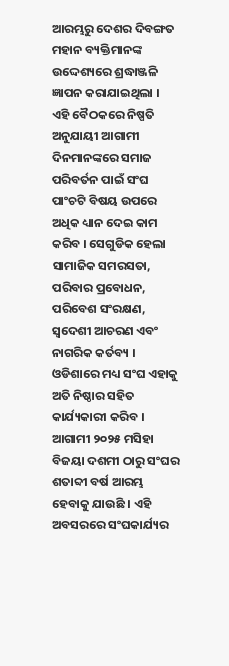ଆରମ୍ଭରୁ ଦେଶର ଦିବଙ୍ଗତ ମହାନ ବ୍ୟକ୍ତିମାନଙ୍କ ଉଦ୍ଦେଶ୍ୟରେ ଶ୍ରଦ୍ଧାଞ୍ଜଳି ଜ୍ଞାପନ କରାଯାଇଥିଲା । ଏହି ବୈଠକରେ ନିଷ୍ପତି ଅନୁଯାୟୀ ଆଗାମୀ ଦିନମାନଙ୍କରେ ସମାଜ ପରିବର୍ତନ ପାଇଁ ସଂଘ ପାଂଚଟି ବିଷୟ ଉପରେ ଅଧିକ ଧ୍ୟାନ ଦେଇ କାମ କରିବ । ସେଗୁଡିକ ହେଲା ସାମାଜିକ ସମରସତା, ପରିବାର ପ୍ରବୋଧନ, ପରିବେଶ ସଂରକ୍ଷଣ, ସ୍ୱଦେଶୀ ଆଚରଣ ଏବଂ ନାଗରିକ କର୍ତବ୍ୟ । ଓଡିଶାରେ ମଧ୍ୟ ସଂଘ ଏହାକୁ ଅତି ନିଷ୍ଠାର ସହିତ କାର୍ଯ୍ୟକାରୀ କରିବ । ଆଗାମୀ ୨୦୨୫ ମସିହା ବିଜୟା ଦଶମୀ ଠାରୁ ସଂଘର ଶତାବ୍ଦୀ ବର୍ଷ ଆରମ୍ଭ ହେବାକୁ ଯାଉଛି । ଏହି ଅବସରରେ ସଂଘକାର୍ଯ୍ୟର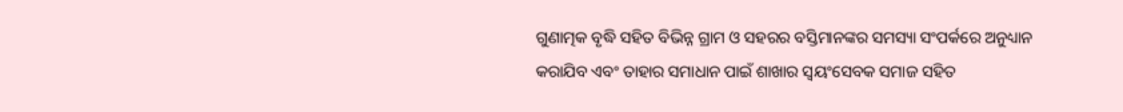ଗୁଣାତ୍ମକ ବୃଦ୍ଧି ସହିତ ବିଭିନ୍ନ ଗ୍ରାମ ଓ ସହରର ବସ୍ତିମାନଙ୍କର ସମସ୍ୟା ସଂପର୍କରେ ଅନୁଧ୍ୟାନ କରାଯିବ ଏବଂ ତାହାର ସମାଧାନ ପାଇଁ ଶାଖାର ସ୍ୱୟଂସେବକ ସମାଜ ସହିତ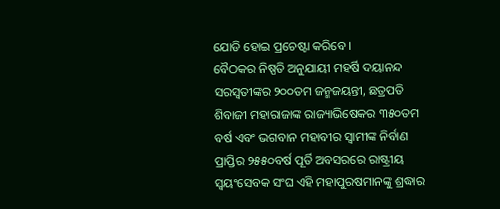ଯୋଡି ହୋଇ ପ୍ରଚେଷ୍ଟା କରିବେ ।
ବୈଠକର ନିଷ୍ପତି ଅନୁଯାୟୀ ମହର୍ଷି ଦୟାନନ୍ଦ ସରସ୍ୱତୀଙ୍କର ୨୦୦ତମ ଜନ୍ମଜୟନ୍ତୀ, ଛତ୍ରପତି ଶିବାଜୀ ମହାରାଜାଙ୍କ ରାଜ୍ୟାଭିଷେକର ୩୫୦ତମ ବର୍ଷ ଏବଂ ଭଗବାନ ମହାବୀର ସ୍ୱାମୀଙ୍କ ନିର୍ବାଣ ପ୍ରାପ୍ତିର ୨୫୫୦ବର୍ଷ ପୂର୍ତି ଅବସରରେ ରାଷ୍ଟ୍ରୀୟ ସ୍ୱୟଂସେବକ ସଂଘ ଏହି ମହାପୁରଷମାନଙ୍କୁ ଶ୍ରଦ୍ଧାର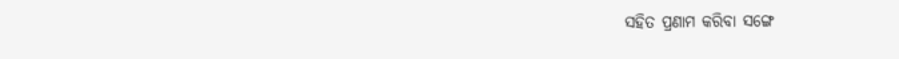ସହିତ ପ୍ରଣାମ କରିବା ସଙ୍ଗେ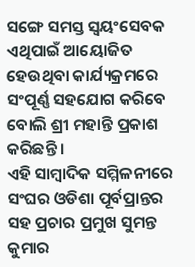ସଙ୍ଗେ ସମସ୍ତ ସ୍ୱୟଂସେବକ ଏଥିପାଇଁ ଆୟୋଜିତ ହେଉଥିବା କାର୍ଯ୍ୟକ୍ରମରେ ସଂପୂର୍ଣ୍ଣ ସହଯୋଗ କରିବେ ବୋଲି ଶ୍ରୀ ମହାନ୍ତି ପ୍ରକାଶ କରିଛନ୍ତି ।
ଏହି ସାମ୍ବାଦିକ ସମ୍ମିଳନୀରେ ସଂଘର ଓଡିଶା ପୂର୍ବପ୍ରାନ୍ତର ସହ ପ୍ରଚାର ପ୍ରମୁଖ ସୁମନ୍ତ କୁମାର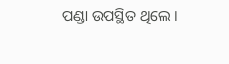ପଣ୍ଡା ଉପସ୍ଥିତ ଥିଲେ ।